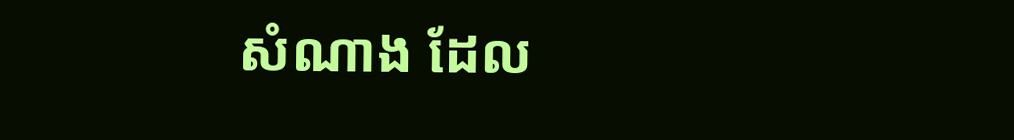សំណាង ដែល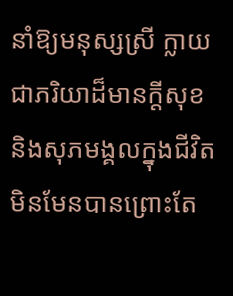នាំឱ្យមនុស្សស្រី ក្លាយជាភរិយាដ៏មានក្ដីសុខ និងសុភមង្គលក្នុងជីវិត មិនមែនបានព្រោះតែ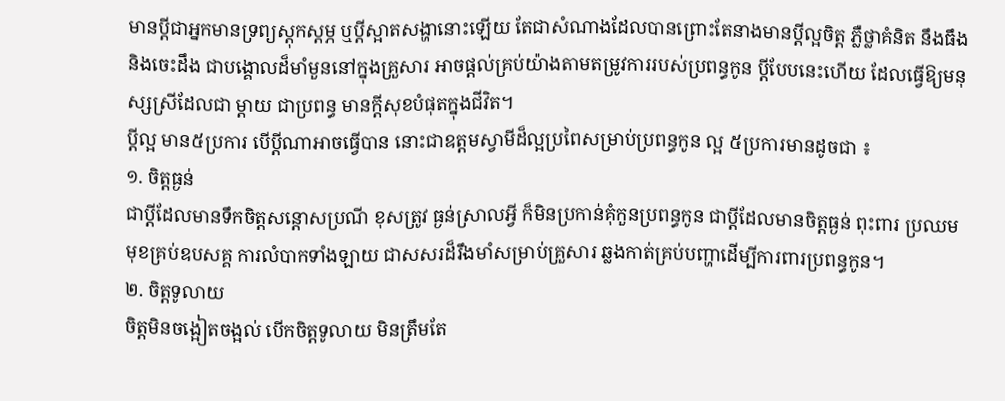មានប្ដីជាអ្នកមានទ្រព្យស្ដុកស្ដម្ភ ឬប្ដីស្អាតសង្ហានោះឡើយ តែជាសំណាងដែលបានព្រោះតែនាងមានប្ដីល្អចិត្ត ភ្លឺថ្លាគំនិត នឹងធឹង និងចេះដឹង ជាបង្គោលដ៏មាំមួននៅក្នុងគ្រួសារ អាចផ្ដល់គ្រប់យ៉ាងតាមតម្រូវការរបស់ប្រពន្ធកូន ប្ដីបែបនេះហើយ ដែលធ្វើឱ្យមនុស្សស្រីដែលជា ម្ដាយ ជាប្រពន្ធ មានក្ដីសុខបំផុតក្នុងជីវិត។
ប្ដីល្អ មាន៥ប្រការ បើប្ដីណាអាចធ្វើបាន នោះជាឧត្តមស្វាមីដ៏ល្អប្រពៃសម្រាប់ប្រពន្ធកូន ល្អ ៥ប្រការមានដូចជា ៖
១. ចិត្តធ្ងន់
ជាប្ដីដែលមានទឹកចិត្តសន្តោសប្រណី ខុសត្រូវ ធ្ងន់ស្រាលអ្វី ក៏មិនប្រកាន់គុំកួនប្រពន្ធកូន ជាប្ដីដែលមានចិត្តធ្ងន់ ពុះពារ ប្រឈមមុខគ្រប់ឧបសគ្គ ការលំបាកទាំងឡាយ ជាសសរដ៏រឹងមាំសម្រាប់គ្រួសារ ឆ្លងកាត់គ្រប់បញ្ហាដើម្បីការពារប្រពន្ធកូន។
២. ចិត្តទូលាយ
ចិត្តមិនចង្អៀតចង្អល់ បើកចិត្តទូលាយ មិនត្រឹមតែ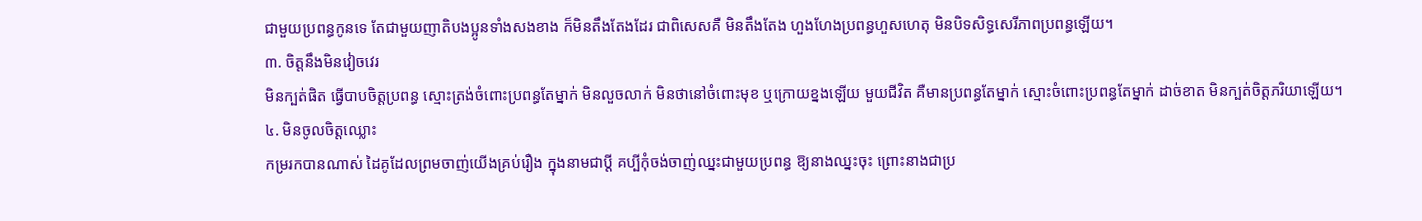ជាមួយប្រពន្ធកូនទេ តែជាមួយញាតិបងប្អូនទាំងសងខាង ក៏មិនតឹងតែងដែរ ជាពិសេសគឺ មិនតឹងតែង ហួងហែងប្រពន្ធហួសហេតុ មិនបិទសិទ្ធសេរីភាពប្រពន្ធឡើយ។
៣. ចិត្តនឹងមិនវៀចវេរ
មិនក្បត់ផិត ធ្វើបាបចិត្តប្រពន្ធ ស្មោះត្រង់ចំពោះប្រពន្ធតែម្នាក់ មិនលួចលាក់ មិនថានៅចំពោះមុខ ឬក្រោយខ្នងឡើយ មួយជីវិត គឺមានប្រពន្ធតែម្នាក់ ស្មោះចំពោះប្រពន្ធតែម្នាក់ ដាច់ខាត មិនក្បត់ចិត្តភរិយាឡើយ។
៤. មិនចូលចិត្តឈ្លោះ
កម្ររកបានណាស់ ដៃគូដែលព្រមចាញ់យើងគ្រប់រឿង ក្នុងនាមជាប្ដី គប្បីកុំចង់ចាញ់ឈ្នះជាមួយប្រពន្ធ ឱ្យនាងឈ្នះចុះ ព្រោះនាងជាប្រ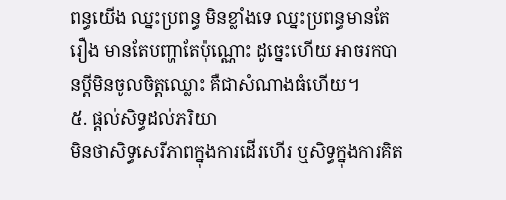ពន្ធយើង ឈ្នះប្រពន្ធ មិនខ្លាំងទេ ឈ្នះប្រពន្ធមានតែរឿង មានតែបញ្ហាតែប៉ុណ្ណោះ ដូច្នេះហើយ អាចរកបានប្ដីមិនចូលចិត្តឈ្លោះ គឺជាសំណាងធំហើយ។
៥. ផ្ដល់សិទ្ធដល់ភរិយា
មិនថាសិទ្ធសេរីភាពក្នុងការដើរហើរ ឬសិទ្ធក្នុងការគិត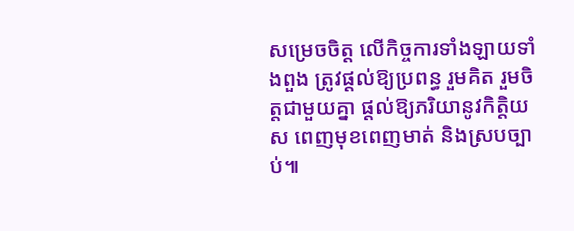សម្រេចចិត្ត លើកិច្ចការទាំងឡាយទាំងពួង ត្រូវផ្ដល់ឱ្យប្រពន្ធ រួមគិត រួមចិត្តជាមួយគ្នា ផ្ដល់ឱ្យភរិយានូវកិត្តិយស ពេញមុខពេញមាត់ និងស្របច្បាប់៕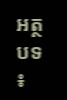អត្ថបទ ៖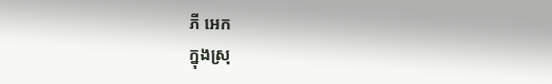ភី អេក
ក្នុងស្រុ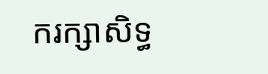ករក្សាសិទ្ធ